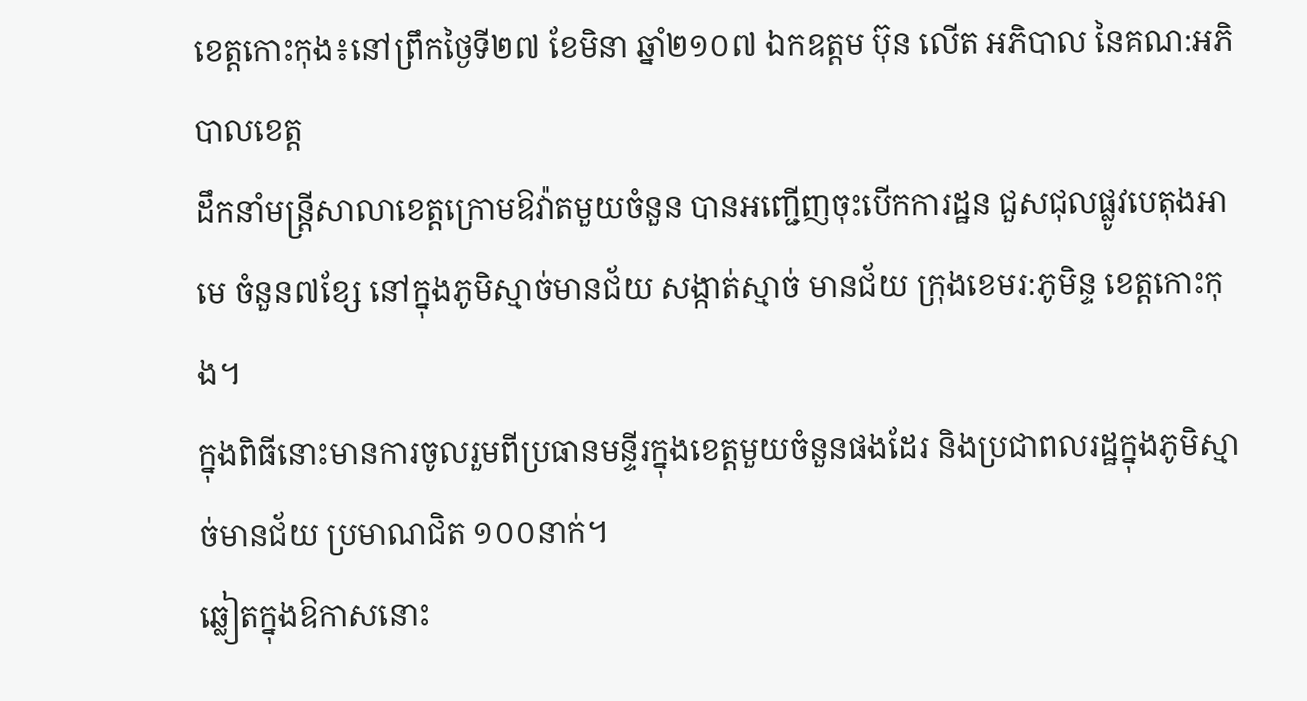ខេត្តកោះកុង៖នៅព្រឹកថ្ងៃទី២៧ ខែមិនា ឆ្នាំ២១០៧ ឯកឧត្តម ប៊ុន លើត អភិបាល នៃគណ:អភិបាលខេត្ត
ដឹកនាំមន្ត្រីសាលាខេត្តក្រោមឱវ៉ាតមួយចំនួន បានអញ្ជើញចុះបើកការដ្ឋន ជួសជុលផ្លូវបេតុងអាមេ ចំនួន៧ខ្សែ នៅក្នុងភូមិស្មាច់មានជ័យ សង្កាត់ស្មាច់ មានជ័យ ក្រុងខេមរ:ភូមិន្ទ ខេត្តកោះកុង។
ក្នុងពិធីនោះមានការចូលរួមពីប្រធានមន្ទីរក្នុងខេត្តមួយចំនួនផងដែរ និងប្រជាពលរដ្ឋក្នុងភូមិស្មាច់មានជ័យ ប្រមាណជិត ១០០នាក់។
ឆ្លៀតក្នុងឱកាសនោះ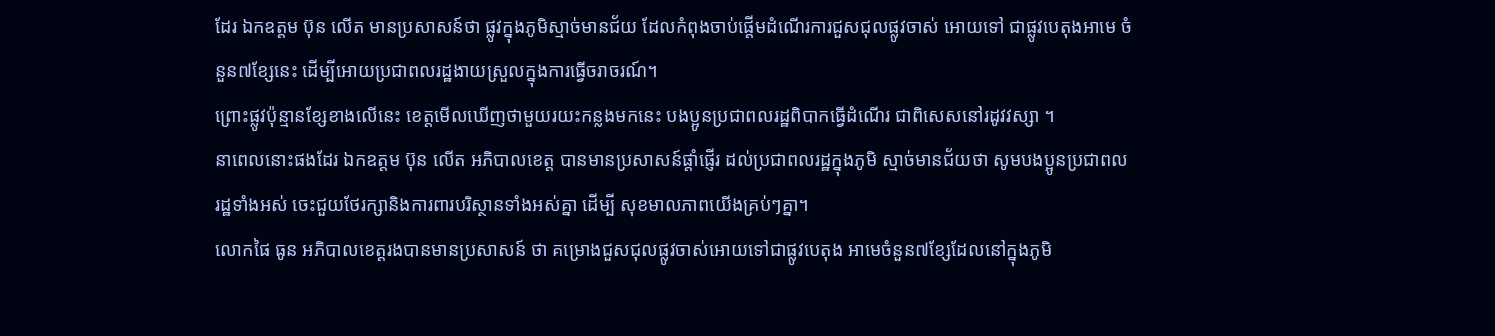ដែរ ឯកឧត្តម ប៊ុន លើត មានប្រសាសន៍ថា ផ្លូវក្នុងភូមិស្មាច់មានជ័យ ដែលកំពុងចាប់ផ្ដើមដំណើរការជួសជុលផ្លូវចាស់ អោយទៅ ជាផ្លូវបេតុងអាមេ ចំនួន៧ខ្សែនេះ ដើម្បីអោយប្រជាពលរដ្ឋងាយស្រួលក្នុងការធ្វើចរាចរណ៍។
ព្រោះផ្លូវប៉ុន្មានខ្សែខាងលើនេះ ខេត្តមើលឃើញថាមួយរយះកន្លងមកនេះ បងប្អូនប្រជាពលរដ្ឋពិបាកធ្វើដំណើរ ជាពិសេសនៅរដូវវស្សា ។
នាពេលនោះផងដែរ ឯកឧត្តម ប៊ុន លើត អភិបាលខេត្ត បានមានប្រសាសន៍ផ្ដាំផ្ញើរ ដល់ប្រជាពលរដ្ឋក្នុងភូមិ ស្មាច់មានជ័យថា សូមបងប្អូនប្រជាពលរដ្ឋទាំងអស់ ចេះជួយថែរក្សានិងការពារបរិស្ថានទាំងអស់គ្នា ដើម្បី សុខមាលភាពយើងគ្រប់ៗគ្នា។
លោកផៃ ធូន អភិបាលខេត្តរងបានមានប្រសាសន៍ ថា គម្រោងជួសជុលផ្លូវចាស់អោយទៅជាផ្លូវបេតុង អាមេចំនួន៧ខ្សែដែលនៅក្នុងភូមិ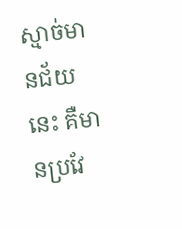ស្មាច់មានជ័យនេះ គឺមានប្រវែ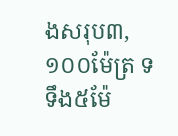ងសរុប៣,១០០ម៉ែត្រ ទទឹង៥ម៉ែ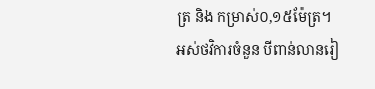ត្រ និង កម្រាស់០,១៥ម៉ែត្រ។
អស់ថវិការចំនួន បីពាន់លានរៀ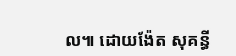ល៕ ដោយង៉ែត សុគន្ធី